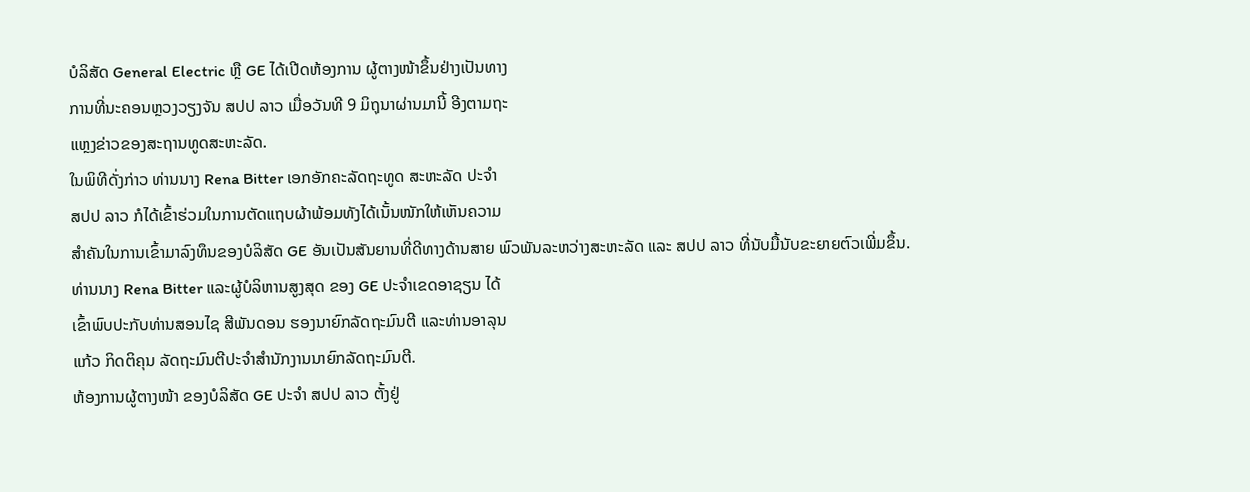ບໍລິສັດ General Electric ຫຼື GE ໄດ້ເປີດຫ້ອງການ ຜູ້ຕາງໜ້າຂຶ້ນຢ່າງເປັນທາງ
ການທີ່ນະຄອນຫຼວງວຽງຈັນ ສປປ ລາວ ເມື່ອວັນທີ 9 ມິຖຸນາຜ່ານມານີ້ ອີງຕາມຖະ
ແຫຼງຂ່າວຂອງສະຖານທູດສະຫະລັດ.
ໃນພິທີດັ່ງກ່າວ ທ່ານນາງ Rena Bitter ເອກອັກຄະລັດຖະທູດ ສະຫະລັດ ປະຈຳ
ສປປ ລາວ ກໍໄດ້ເຂົ້າຮ່ວມໃນການຕັດແຖບຜ້າພ້ອມທັງໄດ້ເນັ້ນໜັກໃຫ້ເຫັນຄວາມ
ສຳຄັນໃນການເຂົ້າມາລົງທຶນຂອງບໍລິສັດ GE ອັນເປັນສັນຍານທີ່ດີທາງດ້ານສາຍ ພົວພັນລະຫວ່າງສະຫະລັດ ແລະ ສປປ ລາວ ທີ່ນັບມື້ນັບຂະຍາຍຕົວເພີ່ມຂຶ້ນ.
ທ່ານນາງ Rena Bitter ແລະຜູ້ບໍລິຫານສູງສຸດ ຂອງ GE ປະຈຳເຂດອາຊຽນ ໄດ້
ເຂົ້າພົບປະກັບທ່ານສອນໄຊ ສີພັນດອນ ຮອງນາຍົກລັດຖະມົນຕີ ແລະທ່ານອາລຸນ
ແກ້ວ ກິດຕິຄຸນ ລັດຖະມົນຕີປະຈຳສຳນັກງານນາຍົກລັດຖະມົນຕີ.
ຫ້ອງການຜູ້ຕາງໜ້າ ຂອງບໍລິສັດ GE ປະຈຳ ສປປ ລາວ ຕັ້ງຢູ່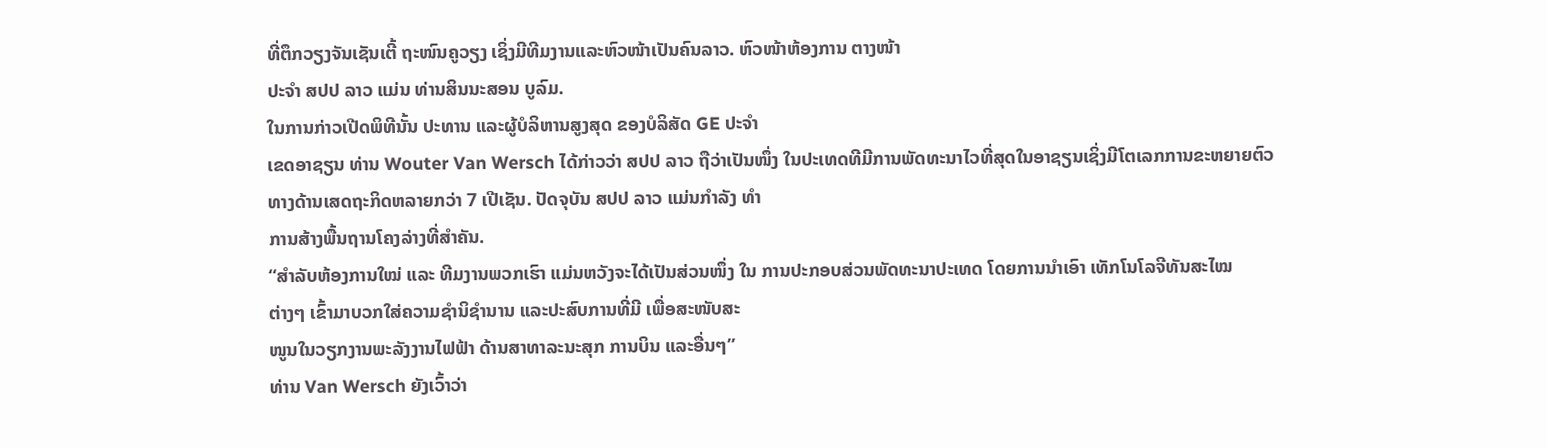ທີ່ຕຶກວຽງຈັນເຊັນເຕີ້ ຖະໜົນຄູວຽງ ເຊິ່ງມີທີມງານແລະຫົວໜ້າເປັນຄົນລາວ. ຫົວໜ້າຫ້ອງການ ຕາງໜ້າ
ປະຈຳ ສປປ ລາວ ແມ່ນ ທ່ານສິນນະສອນ ບູລົມ.
ໃນການກ່າວເປີດພິທີນັ້ນ ປະທານ ແລະຜູ້ບໍລິຫານສູງສຸດ ຂອງບໍລິສັດ GE ປະຈຳ
ເຂດອາຊຽນ ທ່ານ Wouter Van Wersch ໄດ້ກ່າວວ່າ ສປປ ລາວ ຖືວ່າເປັນໜຶ່ງ ໃນປະເທດທີມີການພັດທະນາໄວທີ່ສຸດໃນອາຊຽນເຊິ່ງມີໂຕເລກການຂະຫຍາຍຕົວ
ທາງດ້ານເສດຖະກິດຫລາຍກວ່າ 7 ເປີເຊັນ. ປັດຈຸບັນ ສປປ ລາວ ແມ່ນກຳລັງ ທຳ
ການສ້າງພື້ນຖານໂຄງລ່າງທີ່ສຳຄັນ.
“ສຳລັບຫ້ອງການໃໝ່ ແລະ ທີມງານພວກເຮົາ ແມ່ນຫວັງຈະໄດ້ເປັນສ່ວນໜຶ່ງ ໃນ ການປະກອບສ່ວນພັດທະນາປະເທດ ໂດຍການນຳເອົາ ເທັກໂນໂລຈີທັນສະໄໝ
ຕ່າງໆ ເຂົ້າມາບວກໃສ່ຄວາມຊຳນິຊຳນານ ແລະປະສົບການທີ່ມີ ເພື່ອສະໜັບສະ
ໜູນໃນວຽກງານພະລັງງານໄຟຟ້າ ດ້ານສາທາລະນະສຸກ ການບິນ ແລະອື່ນໆ”
ທ່ານ Van Wersch ຍັງເວົ້າວ່າ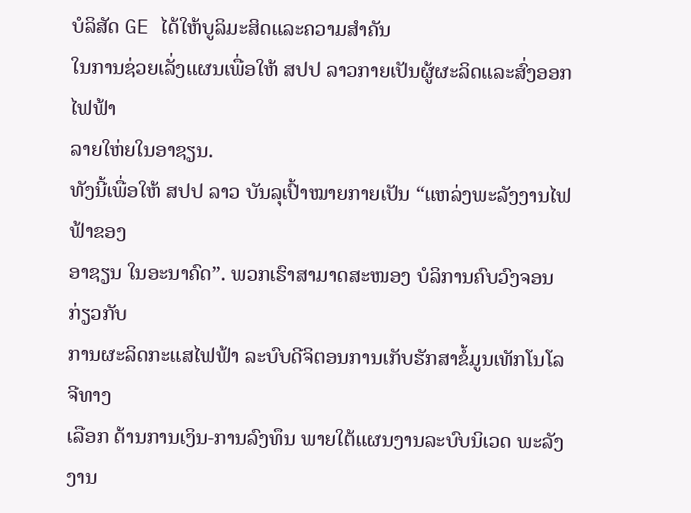ບໍລິສັດ GE ໄດ້ໃຫ້ບູລິມະສິດແລະຄວາມສຳຄັນ
ໃນການຊ່ວຍເລັ່ງແຜນເພື່ອໃຫ້ ສປປ ລາວກາຍເປັນຜູ້ຜະລິດແລະສົ່ງອອກໄຟຟ້າ
ລາຍໃຫ່ຍໃນອາຊຽນ.
ທັງນີ້ເພື່ອໃຫ້ ສປປ ລາວ ບັນລຸເປົ້າໝາຍກາຍເປັນ “ແຫລ່ງພະລັງງານໄຟຟ້າຂອງ
ອາຊຽນ ໃນອະນາຄົດ”. ພວກເຮົາສາມາດສະໜອງ ບໍລິການຄົບວົງຈອນກ່ຽວກັບ
ການຜະລິດກະແສໄຟຟ້າ ລະບົບດີຈິຕອນການເກັບຮັກສາຂໍ້ມູນເທັກໂນໂລຈີທາງ
ເລືອກ ດ້ານການເງິນ-ການລົງທຶນ ພາຍໃຕ້ແຜນງານລະບົບນິເວດ ພະລັງງານ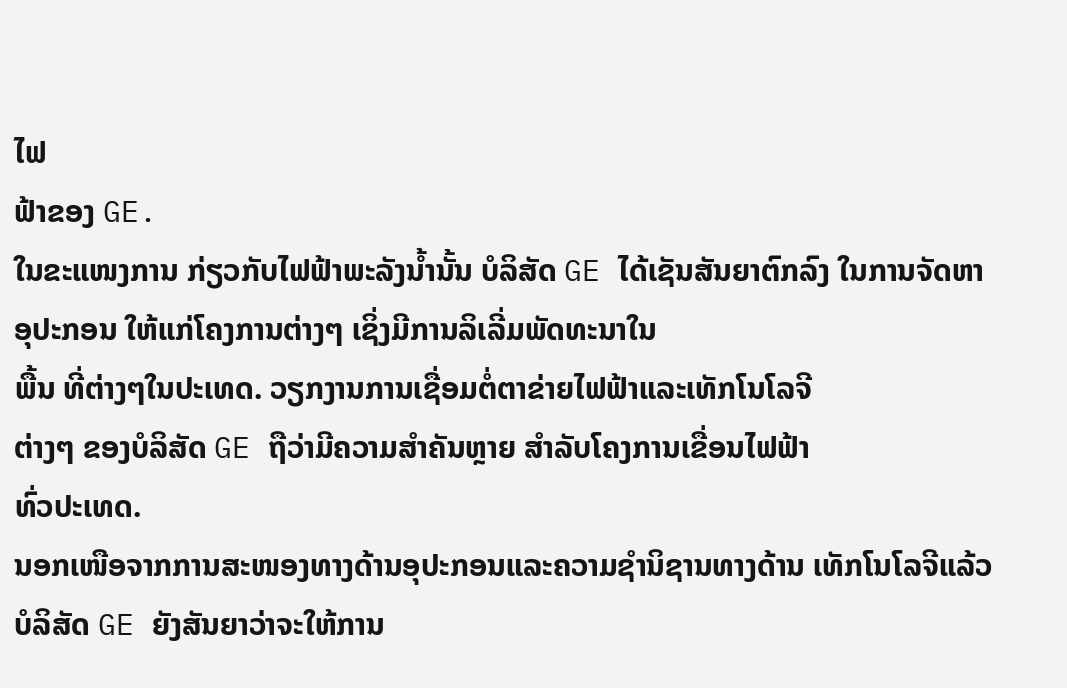ໄຟ
ຟ້າຂອງ GE.
ໃນຂະແໜງການ ກ່ຽວກັບໄຟຟ້າພະລັງນ້ຳນັ້ນ ບໍລິສັດ GE ໄດ້ເຊັນສັນຍາຕົກລົງ ໃນການຈັດຫາອຸປະກອນ ໃຫ້ແກ່ໂຄງການຕ່າງໆ ເຊິ່ງມີການລິເລີ່ມພັດທະນາໃນ
ພື້ນ ທີ່ຕ່າງໆໃນປະເທດ. ວຽກງານການເຊື່ອມຕໍ່ຕາຂ່າຍໄຟຟ້າແລະເທັກໂນໂລຈີ
ຕ່າງໆ ຂອງບໍລິສັດ GE ຖືວ່າມີຄວາມສຳຄັນຫຼາຍ ສຳລັບໂຄງການເຂື່ອນໄຟຟ້າ
ທົ່ວປະເທດ.
ນອກເໜືອຈາກການສະໜອງທາງດ້ານອຸປະກອນແລະຄວາມຊຳນິຊານທາງດ້ານ ເທັກໂນໂລຈີແລ້ວບໍລິສັດ GE ຍັງສັນຍາວ່າຈະໃຫ້ການ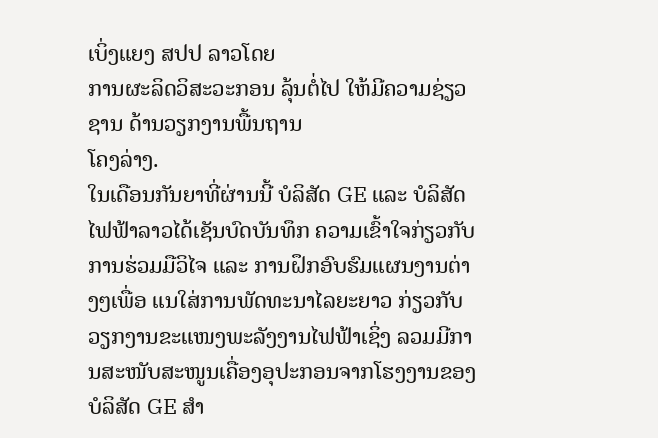ເບິ່ງແຍງ ສປປ ລາວໂດຍ
ການຜະລິດວິສະວະກອນ ລຸ້ນຕໍ່ໄປ ໃຫ້ມີຄວາມຊ່ຽວຊານ ດ້ານວຽກງານພື້ນຖານ
ໂຄງລ່າງ.
ໃນເດືອນກັນຍາທີ່ຜ່ານນີ້ ບໍລິສັດ GE ແລະ ບໍລິສັດໄຟຟ້າລາວໄດ້ເຊັນບົດບັນທຶກ ຄວາມເຂົ້າໃຈກ່ຽວກັບການຮ່ວມມືວິໄຈ ແລະ ການຝຶກອົບຮົມແຜນງານຕ່າງໆເພື່ອ ແນໃສ່ການພັດທະນາໄລຍະຍາວ ກ່ຽວກັບວຽກງານຂະແໜງພະລັງງານໄຟຟ້າເຊິ່ງ ລວມມີການສະໜັບສະໜູນເຄື່ອງອຸປະກອນຈາກໂຮງງານຂອງບໍລິສັດ GE ສຳ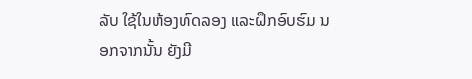ລັບ ໃຊ້ໃນຫ້ອງທົດລອງ ແລະຝຶກອົບຮົມ ນອກຈາກນັ້ນ ຍັງມີ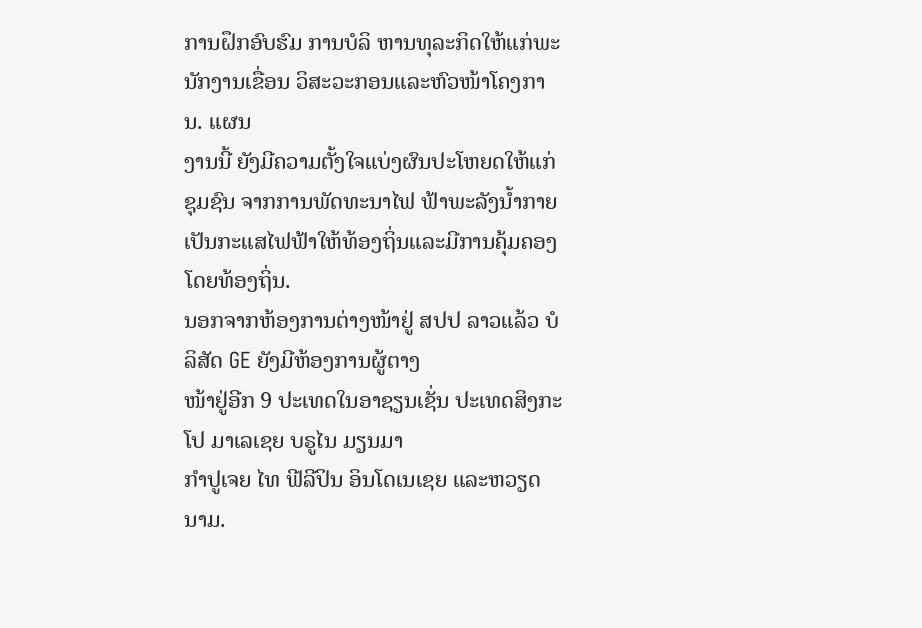ການຝຶກອົບຮົມ ການບໍລິ ຫານທຸລະກິດໃຫ້ແກ່ພະນັກງານເຂື່ອນ ວິສະວະກອນແລະຫົວໜ້າໂຄງການ. ແຜນ
ງານນີ້ ຍັງມີຄວາມຕັ້ງໃຈແບ່ງຜົນປະໂຫຍດໃຫ້ແກ່ຊຸມຊົນ ຈາກການພັດທະນາໄຟ ຟ້າພະລັງນ້ຳກາຍເປັນກະແສໄຟຟ້າໃຫ້ທ້ອງຖິ່ນແລະມີການຄຸ້ມຄອງໂດຍທ້ອງຖິ່ນ.
ນອກຈາກຫ້ອງການຕ່າງໜ້າຢູ່ ສປປ ລາວແລ້ວ ບໍລິສັດ GE ຍັງມີຫ້ອງການຜູ້ຕາງ
ໜ້າຢູ່ອີກ 9 ປະເທດໃນອາຊຽນເຊັ່ນ ປະເທດສິງກະໂປ ມາເລເຊຍ ບຣູໄນ ມຽນມາ
ກຳປູເຈຍ ໄທ ຟີລີປິນ ອິນໂດເນເຊຍ ແລະຫວຽດນາມ.